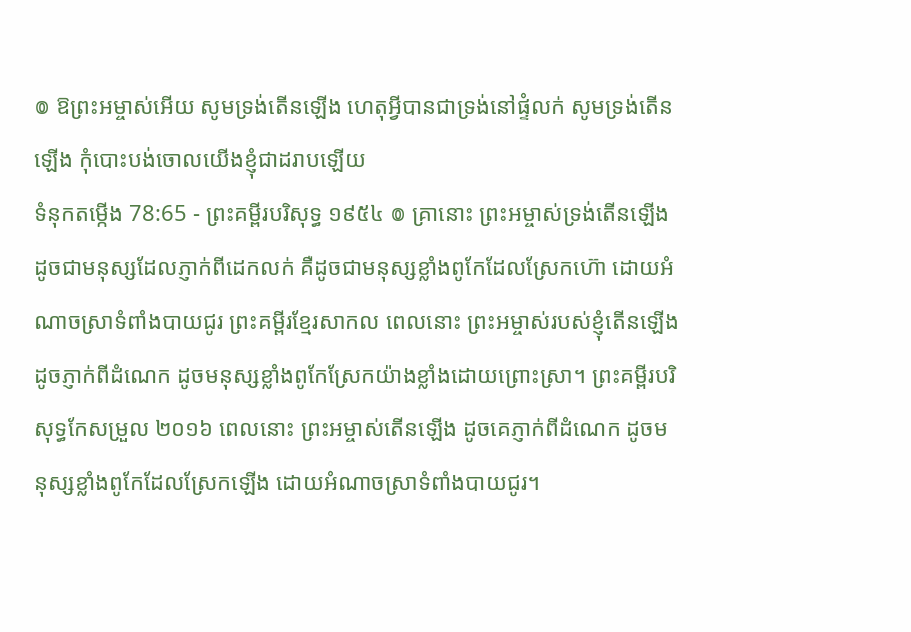៙ ឱព្រះអម្ចាស់អើយ សូមទ្រង់តើនឡើង ហេតុអ្វីបានជាទ្រង់នៅផ្ទំលក់ សូមទ្រង់តើនឡើង កុំបោះបង់ចោលយើងខ្ញុំជាដរាបឡើយ
ទំនុកតម្កើង 78:65 - ព្រះគម្ពីរបរិសុទ្ធ ១៩៥៤ ៙ គ្រានោះ ព្រះអម្ចាស់ទ្រង់តើនឡើង ដូចជាមនុស្សដែលភ្ញាក់ពីដេកលក់ គឺដូចជាមនុស្សខ្លាំងពូកែដែលស្រែកហ៊ោ ដោយអំណាចស្រាទំពាំងបាយជូរ ព្រះគម្ពីរខ្មែរសាកល ពេលនោះ ព្រះអម្ចាស់របស់ខ្ញុំតើនឡើងដូចភ្ញាក់ពីដំណេក ដូចមនុស្សខ្លាំងពូកែស្រែកយ៉ាងខ្លាំងដោយព្រោះស្រា។ ព្រះគម្ពីរបរិសុទ្ធកែសម្រួល ២០១៦ ពេលនោះ ព្រះអម្ចាស់តើនឡើង ដូចគេភ្ញាក់ពីដំណេក ដូចមនុស្សខ្លាំងពូកែដែលស្រែកឡើង ដោយអំណាចស្រាទំពាំងបាយជូរ។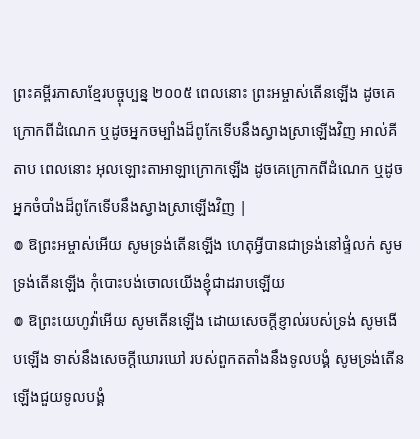ព្រះគម្ពីរភាសាខ្មែរបច្ចុប្បន្ន ២០០៥ ពេលនោះ ព្រះអម្ចាស់តើនឡើង ដូចគេក្រោកពីដំណេក ឬដូចអ្នកចម្បាំងដ៏ពូកែទើបនឹងស្វាងស្រាឡើងវិញ អាល់គីតាប ពេលនោះ អុលឡោះតាអាឡាក្រោកឡើង ដូចគេក្រោកពីដំណេក ឬដូចអ្នកចំបាំងដ៏ពូកែទើបនឹងស្វាងស្រាឡើងវិញ |
៙ ឱព្រះអម្ចាស់អើយ សូមទ្រង់តើនឡើង ហេតុអ្វីបានជាទ្រង់នៅផ្ទំលក់ សូមទ្រង់តើនឡើង កុំបោះបង់ចោលយើងខ្ញុំជាដរាបឡើយ
៙ ឱព្រះយេហូវ៉ាអើយ សូមតើនឡើង ដោយសេចក្ដីខ្ញាល់របស់ទ្រង់ សូមងើបឡើង ទាស់នឹងសេចក្ដីឃោរឃៅ របស់ពួកតតាំងនឹងទូលបង្គំ សូមទ្រង់តើនឡើងជួយទូលបង្គំ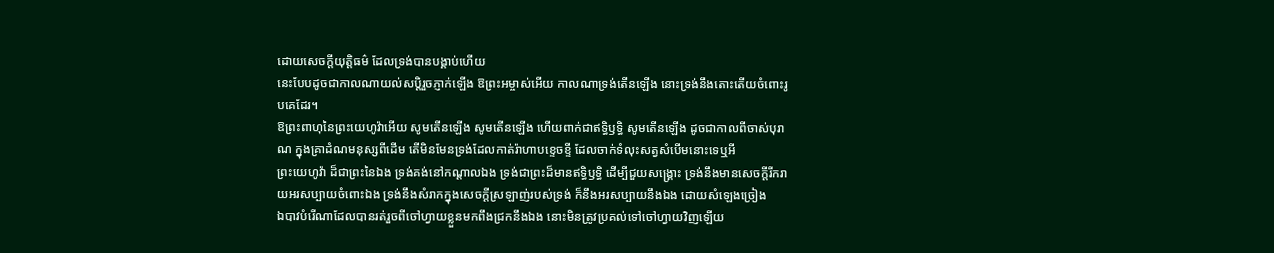ដោយសេចក្ដីយុត្តិធម៌ ដែលទ្រង់បានបង្គាប់ហើយ
នេះបែបដូចជាកាលណាយល់សប្តិរួចភ្ញាក់ឡើង ឱព្រះអម្ចាស់អើយ កាលណាទ្រង់តើនឡើង នោះទ្រង់នឹងតោះតើយចំពោះរូបគេដែរ។
ឱព្រះពាហុនៃព្រះយេហូវ៉ាអើយ សូមតើនឡើង សូមតើនឡើង ហើយពាក់ជាឥទ្ធិឫទ្ធិ សូមតើនឡើង ដូចជាកាលពីចាស់បុរាណ ក្នុងគ្រាដំណមនុស្សពីដើម តើមិនមែនទ្រង់ដែលកាត់រ៉ាហាបខ្ទេចខ្ទី ដែលចាក់ទំលុះសត្វសំបើមនោះទេឬអី
ព្រះយេហូវ៉ា ដ៏ជាព្រះនៃឯង ទ្រង់គង់នៅកណ្តាលឯង ទ្រង់ជាព្រះដ៏មានឥទ្ធិឫទ្ធិ ដើម្បីជួយសង្គ្រោះ ទ្រង់នឹងមានសេចក្ដីរីករាយអរសប្បាយចំពោះឯង ទ្រង់នឹងសំរាកក្នុងសេចក្ដីស្រឡាញ់របស់ទ្រង់ ក៏នឹងអរសប្បាយនឹងឯង ដោយសំឡេងច្រៀង
ឯបាវបំរើណាដែលបានរត់រួចពីចៅហ្វាយខ្លួនមកពឹងជ្រកនឹងឯង នោះមិនត្រូវប្រគល់ទៅចៅហ្វាយវិញឡើយ